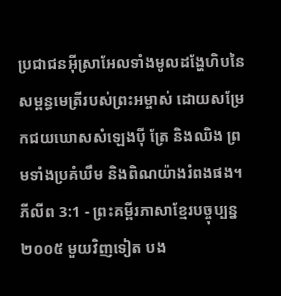ប្រជាជនអ៊ីស្រាអែលទាំងមូលដង្ហែហិបនៃសម្ពន្ធមេត្រីរបស់ព្រះអម្ចាស់ ដោយសម្រែកជយឃោសសំឡេងប៉ី ត្រែ និងឈិង ព្រមទាំងប្រគំឃឹម និងពិណយ៉ាងរំពងផង។
ភីលីព 3:1 - ព្រះគម្ពីរភាសាខ្មែរបច្ចុប្បន្ន ២០០៥ មួយវិញទៀត បង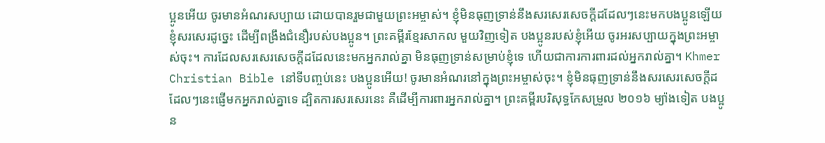ប្អូនអើយ ចូរមានអំណរសប្បាយ ដោយបានរួមជាមួយព្រះអម្ចាស់។ ខ្ញុំមិនធុញទ្រាន់នឹងសរសេរសេចក្ដីដដែលៗនេះមកបងប្អូនឡើយ ខ្ញុំសរសេរដូច្នេះ ដើម្បីពង្រឹងជំនឿរបស់បងប្អូន។ ព្រះគម្ពីរខ្មែរសាកល មួយវិញទៀត បងប្អូនរបស់ខ្ញុំអើយ ចូរអរសប្បាយក្នុងព្រះអម្ចាស់ចុះ។ ការដែលសរសេរសេចក្ដីដដែលនេះមកអ្នករាល់គ្នា មិនធុញទ្រាន់សម្រាប់ខ្ញុំទេ ហើយជាការការពារដល់អ្នករាល់គ្នា។ Khmer Christian Bible នៅទីបញ្ចប់នេះ បងប្អូនអើយ! ចូរមានអំណរនៅក្នុងព្រះអម្ចាស់ចុះ។ ខ្ញុំមិនធុញទ្រាន់នឹងសរសេរសេចក្ដីដដែលៗនេះផ្ញើមកអ្នករាល់គ្នាទេ ដ្បិតការសរសេរនេះ គឺដើម្បីការពារអ្នករាល់គ្នា។ ព្រះគម្ពីរបរិសុទ្ធកែសម្រួល ២០១៦ ម្យ៉ាងទៀត បងប្អូន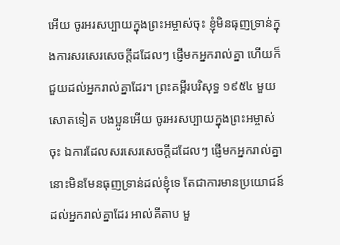អើយ ចូរអរសប្បាយក្នុងព្រះអម្ចាស់ចុះ ខ្ញុំមិនធុញទ្រាន់ក្នុងការសរសេរសេចក្ដីដដែលៗ ផ្ញើមកអ្នករាល់គ្នា ហើយក៏ជួយដល់អ្នករាល់គ្នាដែរ។ ព្រះគម្ពីរបរិសុទ្ធ ១៩៥៤ មួយសោតទៀត បងប្អូនអើយ ចូរអរសប្បាយក្នុងព្រះអម្ចាស់ចុះ ឯការដែលសរសេរសេចក្ដីដដែលៗ ផ្ញើមកអ្នករាល់គ្នា នោះមិនមែនធុញទ្រាន់ដល់ខ្ញុំទេ តែជាការមានប្រយោជន៍ដល់អ្នករាល់គ្នាដែរ អាល់គីតាប មួ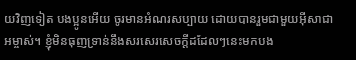យវិញទៀត បងប្អូនអើយ ចូរមានអំណរសប្បាយ ដោយបានរួមជាមួយអ៊ីសាជាអម្ចាស់។ ខ្ញុំមិនធុញទ្រាន់នឹងសរសេរសេចក្ដីដដែលៗនេះមកបង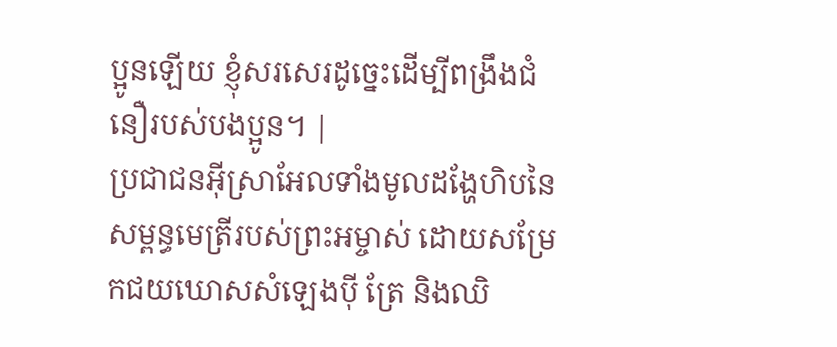ប្អូនឡើយ ខ្ញុំសរសេរដូច្នេះដើម្បីពង្រឹងជំនឿរបស់បងប្អូន។ |
ប្រជាជនអ៊ីស្រាអែលទាំងមូលដង្ហែហិបនៃសម្ពន្ធមេត្រីរបស់ព្រះអម្ចាស់ ដោយសម្រែកជយឃោសសំឡេងប៉ី ត្រែ និងឈិ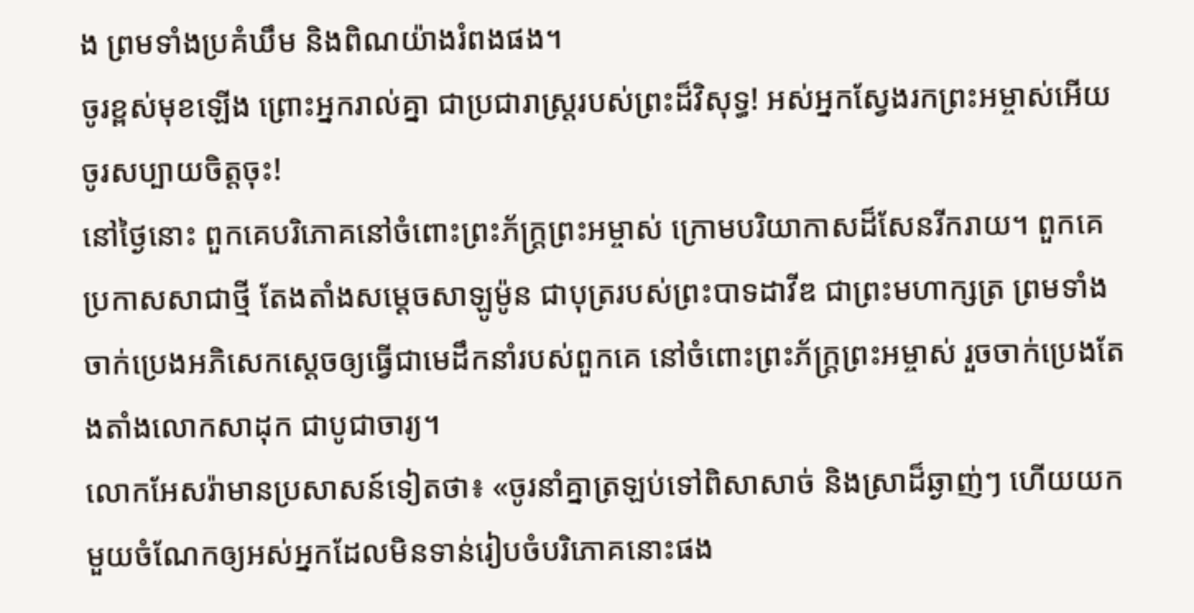ង ព្រមទាំងប្រគំឃឹម និងពិណយ៉ាងរំពងផង។
ចូរខ្ពស់មុខឡើង ព្រោះអ្នករាល់គ្នា ជាប្រជារាស្ត្ររបស់ព្រះដ៏វិសុទ្ធ! អស់អ្នកស្វែងរកព្រះអម្ចាស់អើយ ចូរសប្បាយចិត្តចុះ!
នៅថ្ងៃនោះ ពួកគេបរិភោគនៅចំពោះព្រះភ័ក្ត្រព្រះអម្ចាស់ ក្រោមបរិយាកាសដ៏សែនរីករាយ។ ពួកគេប្រកាសសាជាថ្មី តែងតាំងសម្ដេចសាឡូម៉ូន ជាបុត្ររបស់ព្រះបាទដាវីឌ ជាព្រះមហាក្សត្រ ព្រមទាំងចាក់ប្រេងអភិសេកស្ដេចឲ្យធ្វើជាមេដឹកនាំរបស់ពួកគេ នៅចំពោះព្រះភ័ក្ត្រព្រះអម្ចាស់ រួចចាក់ប្រេងតែងតាំងលោកសាដុក ជាបូជាចារ្យ។
លោកអែសរ៉ាមានប្រសាសន៍ទៀតថា៖ «ចូរនាំគ្នាត្រឡប់ទៅពិសាសាច់ និងស្រាដ៏ឆ្ងាញ់ៗ ហើយយកមួយចំណែកឲ្យអស់អ្នកដែលមិនទាន់រៀបចំបរិភោគនោះផង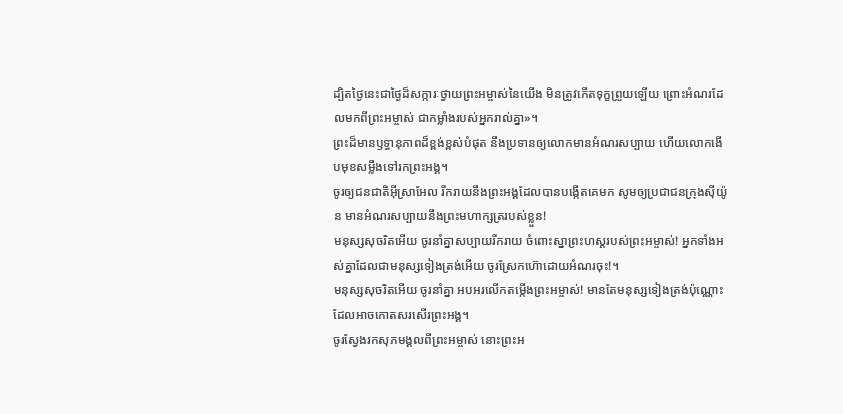ដ្បិតថ្ងៃនេះជាថ្ងៃដ៏សក្ការៈថ្វាយព្រះអម្ចាស់នៃយើង មិនត្រូវកើតទុក្ខព្រួយឡើយ ព្រោះអំណរដែលមកពីព្រះអម្ចាស់ ជាកម្លាំងរបស់អ្នករាល់គ្នា»។
ព្រះដ៏មានឫទ្ធានុភាពដ៏ខ្ពង់ខ្ពស់បំផុត នឹងប្រទានឲ្យលោកមានអំណរសប្បាយ ហើយលោកងើបមុខសម្លឹងទៅរកព្រះអង្គ។
ចូរឲ្យជនជាតិអ៊ីស្រាអែល រីករាយនឹងព្រះអង្គដែលបានបង្កើតគេមក សូមឲ្យប្រជាជនក្រុងស៊ីយ៉ូន មានអំណរសប្បាយនឹងព្រះមហាក្សត្ររបស់ខ្លួន!
មនុស្សសុចរិតអើយ ចូរនាំគ្នាសប្បាយរីករាយ ចំពោះស្នាព្រះហស្ដរបស់ព្រះអម្ចាស់! អ្នកទាំងអស់គ្នាដែលជាមនុស្សទៀងត្រង់អើយ ចូរស្រែកហ៊ោដោយអំណរចុះ!។
មនុស្សសុចរិតអើយ ចូរនាំគ្នា អបអរលើកតម្កើងព្រះអម្ចាស់! មានតែមនុស្សទៀងត្រង់ប៉ុណ្ណោះ ដែលអាចកោតសរសើរព្រះអង្គ។
ចូរស្វែងរកសុភមង្គលពីព្រះអម្ចាស់ នោះព្រះអ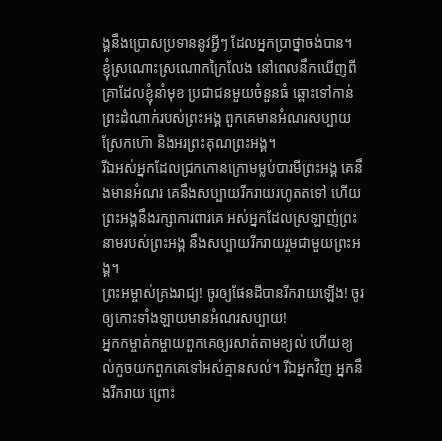ង្គនឹងប្រោសប្រទាននូវអ្វីៗ ដែលអ្នកប្រាថ្នាចង់បាន។
ខ្ញុំស្រណោះស្រណោកក្រៃលែង នៅពេលនឹកឃើញពីគ្រាដែលខ្ញុំនាំមុខ ប្រជាជនមួយចំនួនធំ ឆ្ពោះទៅកាន់ព្រះដំណាក់របស់ព្រះអង្គ ពួកគេមានអំណរសប្បាយ ស្រែកហ៊ោ និងអរព្រះគុណព្រះអង្គ។
រីឯអស់អ្នកដែលជ្រកកោនក្រោមម្លប់បារមីព្រះអង្គ គេនឹងមានអំណរ គេនឹងសប្បាយរីករាយរហូតតទៅ ហើយព្រះអង្គនឹងរក្សាការពារគេ អស់អ្នកដែលស្រឡាញ់ព្រះនាមរបស់ព្រះអង្គ នឹងសប្បាយរីករាយរួមជាមួយព្រះអង្គ។
ព្រះអម្ចាស់គ្រងរាជ្យ! ចូរឲ្យផែនដីបានរីករាយឡើង! ចូរឲ្យកោះទាំងឡាយមានអំណរសប្បាយ!
អ្នកកម្ចាត់កម្ចាយពួកគេឲ្យរសាត់តាមខ្យល់ ហើយខ្យល់កួចយកពួកគេទៅអស់គ្មានសល់។ រីឯអ្នកវិញ អ្នកនឹងរីករាយ ព្រោះ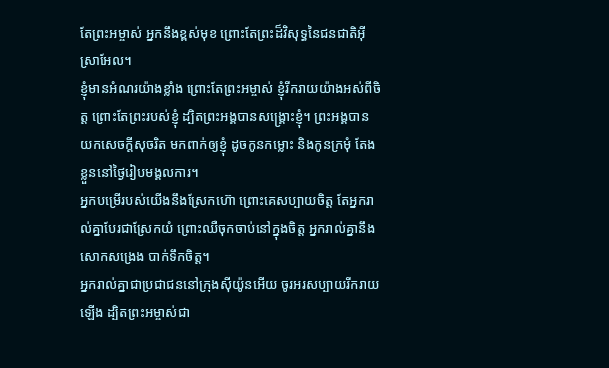តែព្រះអម្ចាស់ អ្នកនឹងខ្ពស់មុខ ព្រោះតែព្រះដ៏វិសុទ្ធនៃជនជាតិអ៊ីស្រាអែល។
ខ្ញុំមានអំណរយ៉ាងខ្លាំង ព្រោះតែព្រះអម្ចាស់ ខ្ញុំរីករាយយ៉ាងអស់ពីចិត្ត ព្រោះតែព្រះរបស់ខ្ញុំ ដ្បិតព្រះអង្គបានសង្គ្រោះខ្ញុំ។ ព្រះអង្គបានយកសេចក្ដីសុចរិត មកពាក់ឲ្យខ្ញុំ ដូចកូនកម្លោះ និងកូនក្រមុំ តែងខ្លួននៅថ្ងៃរៀបមង្គលការ។
អ្នកបម្រើរបស់យើងនឹងស្រែកហ៊ោ ព្រោះគេសប្បាយចិត្ត តែអ្នករាល់គ្នាបែរជាស្រែកយំ ព្រោះឈឺចុកចាប់នៅក្នុងចិត្ត អ្នករាល់គ្នានឹងសោកសង្រេង បាក់ទឹកចិត្ត។
អ្នករាល់គ្នាជាប្រជាជននៅក្រុងស៊ីយ៉ូនអើយ ចូរអរសប្បាយរីករាយឡើង ដ្បិតព្រះអម្ចាស់ជា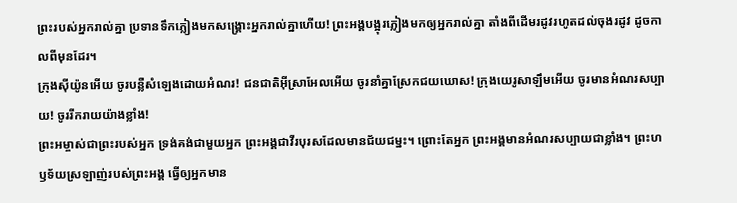ព្រះរបស់អ្នករាល់គ្នា ប្រទានទឹកភ្លៀងមកសង្គ្រោះអ្នករាល់គ្នាហើយ! ព្រះអង្គបង្អុរភ្លៀងមកឲ្យអ្នករាល់គ្នា តាំងពីដើមរដូវរហូតដល់ចុងរដូវ ដូចកាលពីមុនដែរ។
ក្រុងស៊ីយ៉ូនអើយ ចូរបន្លឺសំឡេងដោយអំណរ! ជនជាតិអ៊ីស្រាអែលអើយ ចូរនាំគ្នាស្រែកជយឃោស! ក្រុងយេរូសាឡឹមអើយ ចូរមានអំណរសប្បាយ! ចូររីករាយយ៉ាងខ្លាំង!
ព្រះអម្ចាស់ជាព្រះរបស់អ្នក ទ្រង់គង់ជាមួយអ្នក ព្រះអង្គជាវីរបុរសដែលមានជ័យជម្នះ។ ព្រោះតែអ្នក ព្រះអង្គមានអំណរសប្បាយជាខ្លាំង។ ព្រះហឫទ័យស្រឡាញ់របស់ព្រះអង្គ ធ្វើឲ្យអ្នកមាន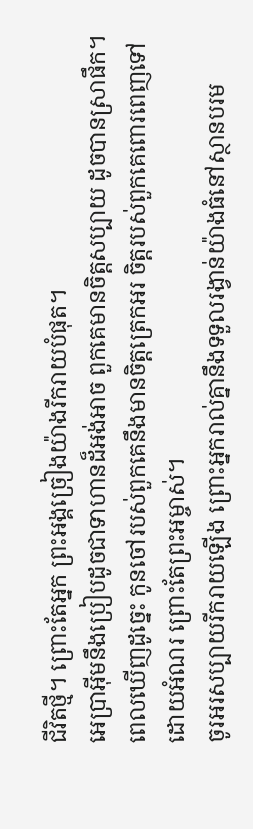ជីវិតថ្មី។ ព្រោះតែអ្នក ព្រះអង្គច្រៀងយ៉ាងរីករាយបំផុត។
អេប្រាអ៊ីមនឹងប្រៀបដូចជាទាហានដ៏អង់អាច ពួកគេមានចិត្តសប្បាយ ដូចបានស្រាផឹក។ ពេលឃើញដូច្នេះ កូនចៅរបស់ពួកគេនឹងមានចិត្តត្រេកអរ ចិត្តរបស់ពួកគេពោរពេញទៅដោយអំណរ ព្រោះតែព្រះអម្ចាស់។
ចូរអរសប្បាយរីករាយឡើង ព្រោះអ្នករាល់គ្នានឹងទទួលរង្វាន់យ៉ាងធំនៅស្ថានបរម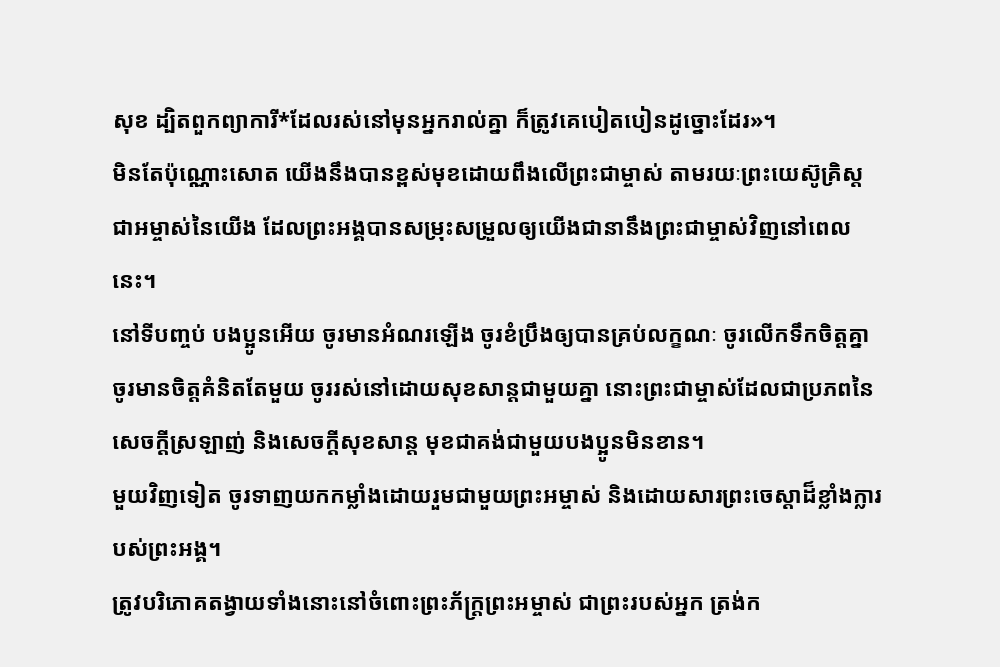សុខ ដ្បិតពួកព្យាការី*ដែលរស់នៅមុនអ្នករាល់គ្នា ក៏ត្រូវគេបៀតបៀនដូច្នោះដែរ»។
មិនតែប៉ុណ្ណោះសោត យើងនឹងបានខ្ពស់មុខដោយពឹងលើព្រះជាម្ចាស់ តាមរយៈព្រះយេស៊ូគ្រិស្តជាអម្ចាស់នៃយើង ដែលព្រះអង្គបានសម្រុះសម្រួលឲ្យយើងជានានឹងព្រះជាម្ចាស់វិញនៅពេលនេះ។
នៅទីបញ្ចប់ បងប្អូនអើយ ចូរមានអំណរឡើង ចូរខំប្រឹងឲ្យបានគ្រប់លក្ខណៈ ចូរលើកទឹកចិត្តគ្នា ចូរមានចិត្តគំនិតតែមួយ ចូររស់នៅដោយសុខសាន្តជាមួយគ្នា នោះព្រះជាម្ចាស់ដែលជាប្រភពនៃសេចក្ដីស្រឡាញ់ និងសេចក្ដីសុខសាន្ត មុខជាគង់ជាមួយបងប្អូនមិនខាន។
មួយវិញទៀត ចូរទាញយកកម្លាំងដោយរួមជាមួយព្រះអម្ចាស់ និងដោយសារព្រះចេស្ដាដ៏ខ្លាំងក្លារបស់ព្រះអង្គ។
ត្រូវបរិភោគតង្វាយទាំងនោះនៅចំពោះព្រះភ័ក្ត្រព្រះអម្ចាស់ ជាព្រះរបស់អ្នក ត្រង់ក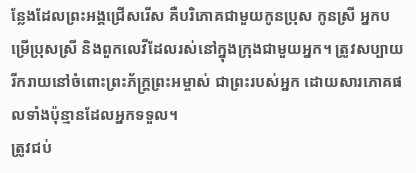ន្លែងដែលព្រះអង្គជ្រើសរើស គឺបរិភោគជាមួយកូនប្រុស កូនស្រី អ្នកបម្រើប្រុសស្រី និងពួកលេវីដែលរស់នៅក្នុងក្រុងជាមួយអ្នក។ ត្រូវសប្បាយរីករាយនៅចំពោះព្រះភ័ក្ត្រព្រះអម្ចាស់ ជាព្រះរបស់អ្នក ដោយសារភោគផលទាំងប៉ុន្មានដែលអ្នកទទួល។
ត្រូវជប់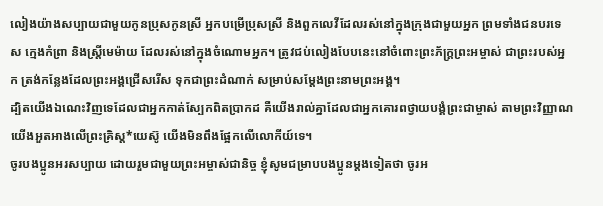លៀងយ៉ាងសប្បាយជាមួយកូនប្រុសកូនស្រី អ្នកបម្រើប្រុសស្រី និងពួកលេវីដែលរស់នៅក្នុងក្រុងជាមួយអ្នក ព្រមទាំងជនបរទេស ក្មេងកំព្រា និងស្ត្រីមេម៉ាយ ដែលរស់នៅក្នុងចំណោមអ្នក។ ត្រូវជប់លៀងបែបនេះនៅចំពោះព្រះភ័ក្ត្រព្រះអម្ចាស់ ជាព្រះរបស់អ្នក ត្រង់កន្លែងដែលព្រះអង្គជ្រើសរើស ទុកជាព្រះដំណាក់ សម្រាប់សម្តែងព្រះនាមព្រះអង្គ។
ដ្បិតយើងឯណេះវិញទេដែលជាអ្នកកាត់ស្បែកពិតប្រាកដ គឺយើងរាល់គ្នាដែលជាអ្នកគោរពថ្វាយបង្គំព្រះជាម្ចាស់ តាមព្រះវិញ្ញាណ យើងអួតអាងលើព្រះគ្រិស្ត*យេស៊ូ យើងមិនពឹងផ្អែកលើលោកីយ៍ទេ។
ចូរបងប្អូនអរសប្បាយ ដោយរួមជាមួយព្រះអម្ចាស់ជានិច្ច ខ្ញុំសូមជម្រាបបងប្អូនម្ដងទៀតថា ចូរអ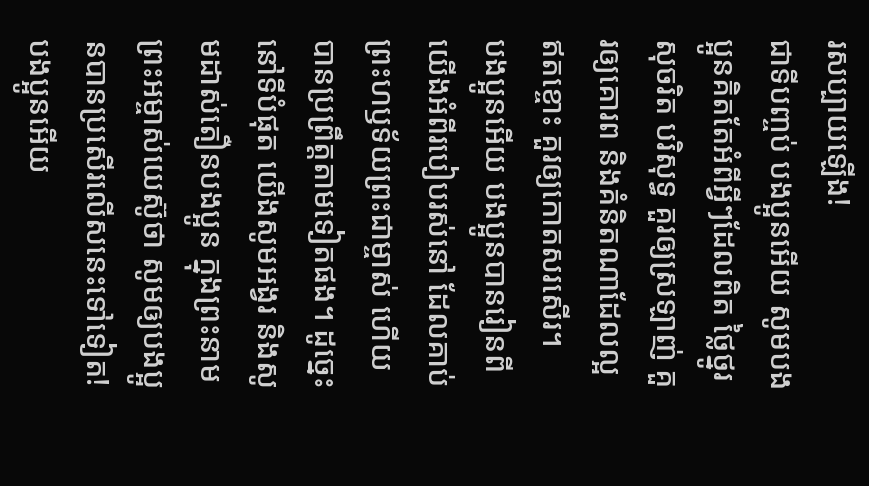រសប្បាយឡើង!
ជាទីបញ្ចប់ បងប្អូនអើយ សូមបងប្អូនគិតតែអំពីអ្វីៗដែលពិត ថ្លៃថ្នូរ សុចរិត បរិសុទ្ធ គួរឲ្យស្រឡាញ់ គួរឲ្យគោរព និងគំនិតណាដែលល្អឥតខ្ចោះ គួរឲ្យកោតសរសើរ។
បងប្អូនអើយ បងប្អូនបានរៀនពីយើងអំពីរបៀបរស់នៅ ដែលគាប់ព្រះហឫទ័យព្រះជាម្ចាស់ ហើយបានប្រព្រឹត្តតាមទៀតផង។ ដូច្នេះ នៅទីបំផុត យើងសូមអង្វរ និងសូមដាស់តឿនបងប្អូន ក្នុងព្រះនាមព្រះអម្ចាស់យេស៊ូថា សូមឲ្យបងប្អូនបានប្រសើរលើសនេះទៅទៀត!
បងប្អូនអើយ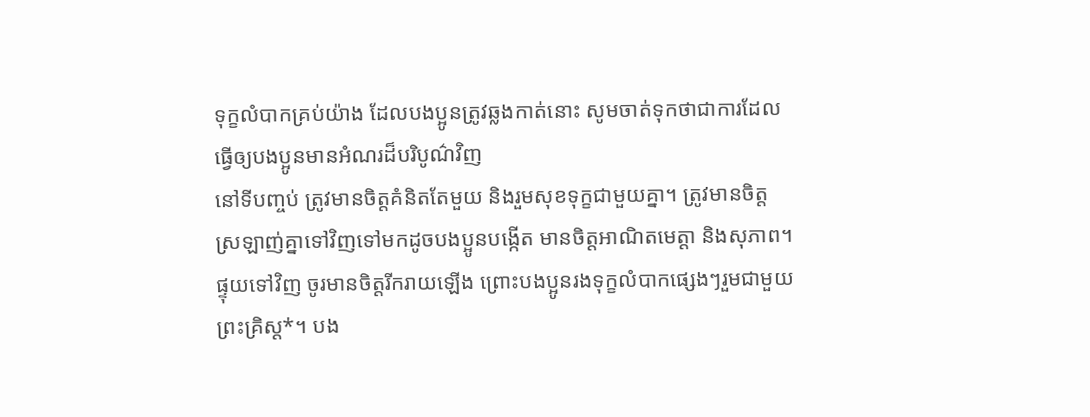ទុក្ខលំបាកគ្រប់យ៉ាង ដែលបងប្អូនត្រូវឆ្លងកាត់នោះ សូមចាត់ទុកថាជាការដែលធ្វើឲ្យបងប្អូនមានអំណរដ៏បរិបូណ៌វិញ
នៅទីបញ្ចប់ ត្រូវមានចិត្តគំនិតតែមួយ និងរួមសុខទុក្ខជាមួយគ្នា។ ត្រូវមានចិត្តស្រឡាញ់គ្នាទៅវិញទៅមកដូចបងប្អូនបង្កើត មានចិត្តអាណិតមេត្តា និងសុភាព។
ផ្ទុយទៅវិញ ចូរមានចិត្តរីករាយឡើង ព្រោះបងប្អូនរងទុក្ខលំបាកផ្សេងៗរួមជាមួយព្រះគ្រិស្ត*។ បង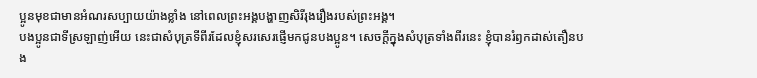ប្អូនមុខជាមានអំណរសប្បាយយ៉ាងខ្លាំង នៅពេលព្រះអង្គបង្ហាញសិរីរុងរឿងរបស់ព្រះអង្គ។
បងប្អូនជាទីស្រឡាញ់អើយ នេះជាសំបុត្រទីពីរដែលខ្ញុំសរសេរផ្ញើមកជូនបងប្អូន។ សេចក្ដីក្នុងសំបុត្រទាំងពីរនេះ ខ្ញុំបានរំឭកដាស់តឿនបង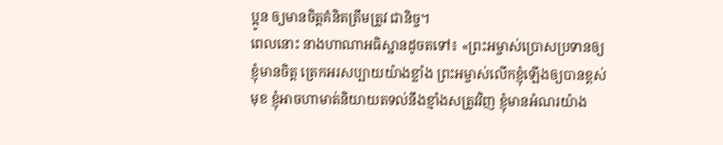ប្អូន ឲ្យមានចិត្តគំនិតត្រឹមត្រូវ ជានិច្ច។
ពេលនោះ នាងហាណាអធិស្ឋានដូចតទៅ៖ «ព្រះអម្ចាស់ប្រោសប្រទានឲ្យខ្ញុំមានចិត្ត ត្រេកអរសប្បាយយ៉ាងខ្លាំង ព្រះអម្ចាស់លើកខ្ញុំឡើងឲ្យបានខ្ពស់មុខ ខ្ញុំអាចហាមាត់និយាយតទល់នឹងខ្មាំងសត្រូវវិញ ខ្ញុំមានអំណរយ៉ាង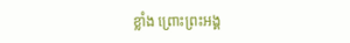ខ្លាំង ព្រោះព្រះអង្គ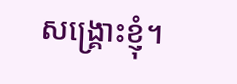សង្គ្រោះខ្ញុំ។